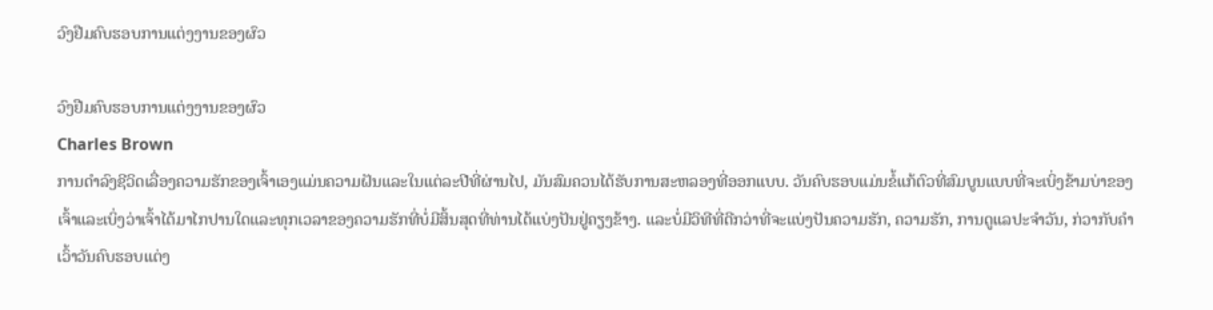ວົງຢືມຄົບຮອບການແຕ່ງງານຂອງຜົວ

ວົງຢືມຄົບຮອບການແຕ່ງງານຂອງຜົວ
Charles Brown
ການດໍາລົງຊີວິດເລື່ອງຄວາມຮັກຂອງເຈົ້າເອງແມ່ນຄວາມຝັນແລະໃນແຕ່ລະປີທີ່ຜ່ານໄປ, ມັນສົມຄວນໄດ້ຮັບການສະຫລອງທີ່ອອກແບບ. ວັນຄົບຮອບແມ່ນຂໍ້ແກ້ຕົວທີ່ສົມບູນແບບທີ່ຈະເບິ່ງຂ້າມບ່າຂອງເຈົ້າແລະເບິ່ງວ່າເຈົ້າໄດ້ມາໄກປານໃດແລະທຸກເວລາຂອງຄວາມຮັກທີ່ບໍ່ມີສິ້ນສຸດທີ່ທ່ານໄດ້ແບ່ງປັນຢູ່ຄຽງຂ້າງ. ແລະບໍ່ມີວິທີທີ່ດີກວ່າທີ່ຈະແບ່ງປັນຄວາມຮັກ, ຄວາມຮັກ, ການດູແລປະຈໍາວັນ, ກ່ວາກັບຄໍາເວົ້າວັນຄົບຮອບແຕ່ງ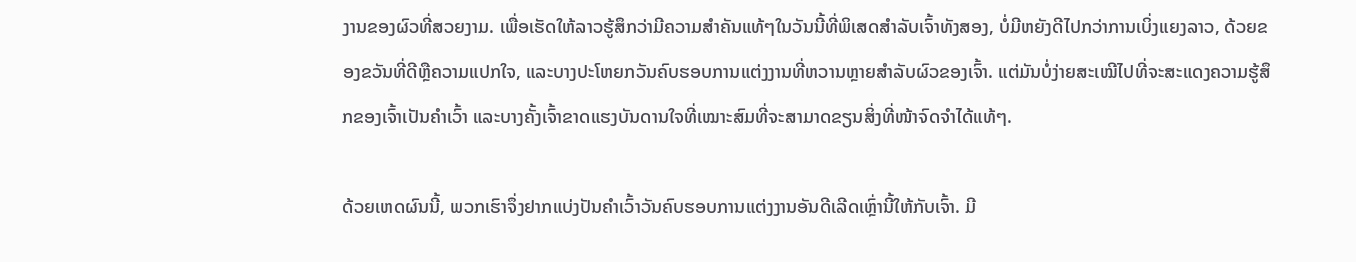ງານຂອງຜົວທີ່ສວຍງາມ. ເພື່ອເຮັດໃຫ້ລາວຮູ້ສຶກວ່າມີຄວາມສໍາຄັນແທ້ໆໃນວັນນີ້ທີ່ພິເສດສໍາລັບເຈົ້າທັງສອງ, ບໍ່ມີຫຍັງດີໄປກວ່າການເບິ່ງແຍງລາວ, ດ້ວຍຂອງຂວັນທີ່ດີຫຼືຄວາມແປກໃຈ, ແລະບາງປະໂຫຍກວັນຄົບຮອບການແຕ່ງງານທີ່ຫວານຫຼາຍສໍາລັບຜົວຂອງເຈົ້າ. ແຕ່ມັນບໍ່ງ່າຍສະເໝີໄປທີ່ຈະສະແດງຄວາມຮູ້ສຶກຂອງເຈົ້າເປັນຄຳເວົ້າ ແລະບາງຄັ້ງເຈົ້າຂາດແຮງບັນດານໃຈທີ່ເໝາະສົມທີ່ຈະສາມາດຂຽນສິ່ງທີ່ໜ້າຈົດຈຳໄດ້ແທ້ໆ.

ດ້ວຍເຫດຜົນນີ້, ພວກເຮົາຈຶ່ງຢາກແບ່ງປັນຄຳເວົ້າວັນຄົບຮອບການແຕ່ງງານອັນດີເລີດເຫຼົ່ານີ້ໃຫ້ກັບເຈົ້າ. ມີ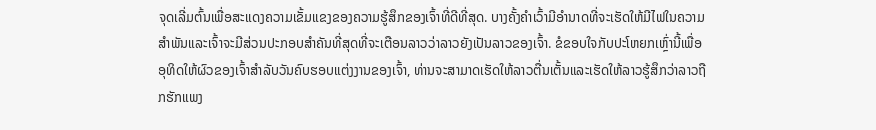ຈຸດເລີ່ມຕົ້ນເພື່ອສະແດງຄວາມເຂັ້ມແຂງຂອງຄວາມຮູ້ສຶກຂອງເຈົ້າທີ່ດີທີ່ສຸດ. ບາງຄັ້ງຄໍາເວົ້າມີອໍານາດທີ່ຈະເຮັດໃຫ້ມີໄຟໃນຄວາມສໍາພັນແລະເຈົ້າຈະມີສ່ວນປະກອບສໍາຄັນທີ່ສຸດທີ່ຈະເຕືອນລາວວ່າລາວຍັງເປັນລາວຂອງເຈົ້າ. ຂໍຂອບໃຈກັບປະໂຫຍກເຫຼົ່ານີ້ເພື່ອອຸທິດໃຫ້ຜົວຂອງເຈົ້າສໍາລັບວັນຄົບຮອບແຕ່ງງານຂອງເຈົ້າ, ທ່ານຈະສາມາດເຮັດໃຫ້ລາວຕື່ນເຕັ້ນແລະເຮັດໃຫ້ລາວຮູ້ສຶກວ່າລາວຖືກຮັກແພງ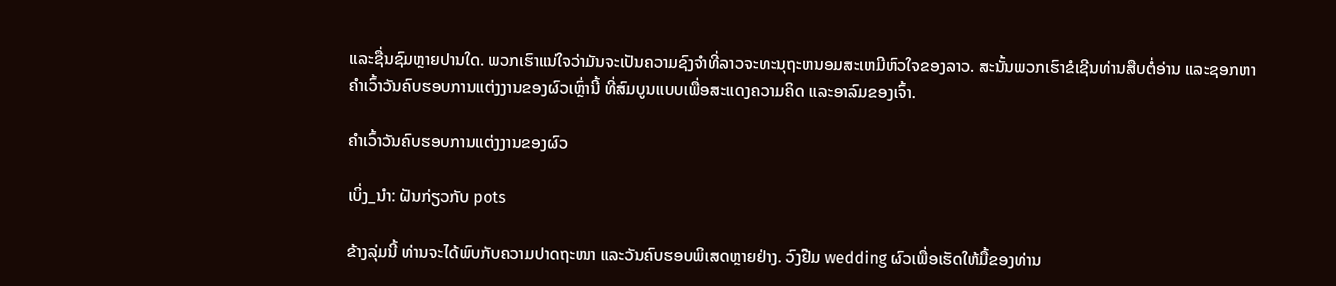ແລະຊື່ນຊົມຫຼາຍປານໃດ. ພວກເຮົາແນ່ໃຈວ່າມັນຈະເປັນຄວາມຊົງຈໍາທີ່ລາວຈະທະນຸຖະຫນອມສະເຫມີຫົວໃຈຂອງລາວ. ສະນັ້ນພວກເຮົາຂໍເຊີນທ່ານສືບຕໍ່ອ່ານ ແລະຊອກຫາຄຳເວົ້າວັນຄົບຮອບການແຕ່ງງານຂອງຜົວເຫຼົ່ານີ້ ທີ່ສົມບູນແບບເພື່ອສະແດງຄວາມຄິດ ແລະອາລົມຂອງເຈົ້າ.

ຄຳເວົ້າວັນຄົບຮອບການແຕ່ງງານຂອງຜົວ

ເບິ່ງ_ນຳ: ຝັນກ່ຽວກັບ pots

ຂ້າງລຸ່ມນີ້ ທ່ານຈະໄດ້ພົບກັບຄວາມປາດຖະໜາ ແລະວັນຄົບຮອບພິເສດຫຼາຍຢ່າງ. ວົງຢືມ wedding ຜົວເພື່ອເຮັດໃຫ້ມື້ຂອງທ່ານ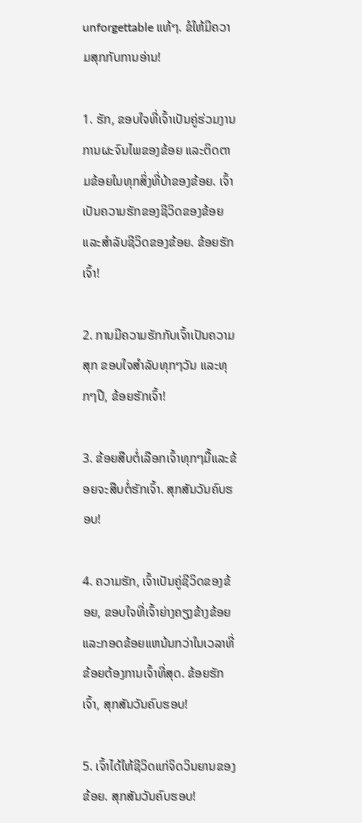unforgettable ແທ້ໆ. ຂໍໃຫ້ມີຄວາມສຸກກັບການອ່ານ!

1. ຮັກ, ຂອບໃຈທີ່ເຈົ້າເປັນຄູ່ຮ່ວມງານການຜະຈົນໄພຂອງຂ້ອຍ ແລະຕິດຕາມຂ້ອຍໃນທຸກສິ່ງທີ່ບ້າຂອງຂ້ອຍ. ເຈົ້າເປັນຄວາມຮັກຂອງຊີວິດຂອງຂ້ອຍແລະສໍາລັບຊີວິດຂອງຂ້ອຍ. ຂ້ອຍຮັກເຈົ້າ!

2. ການມີຄວາມຮັກກັບເຈົ້າເປັນຄວາມສຸກ ຂອບໃຈສຳລັບທຸກໆວັນ ແລະທຸກໆປີ, ຂ້ອຍຮັກເຈົ້າ!

3. ຂ້ອຍສືບຕໍ່ເລືອກເຈົ້າທຸກໆມື້ແລະຂ້ອຍຈະສືບຕໍ່ຮັກເຈົ້າ. ສຸກສັນວັນຄົບຮອບ!

4. ຄວາມຮັກ, ເຈົ້າເປັນຄູ່ຊີວິດຂອງຂ້ອຍ, ຂອບໃຈທີ່ເຈົ້າຍ່າງຄຽງຂ້າງຂ້ອຍແລະກອດຂ້ອຍແຫນ້ນກວ່າໃນເວລາທີ່ຂ້ອຍຕ້ອງການເຈົ້າທີ່ສຸດ. ຂ້ອຍຮັກເຈົ້າ, ສຸກສັນວັນຄົບຮອບ!

5. ເຈົ້າໄດ້ໃຫ້ຊີວິດແກ່ຈິດວິນຍານຂອງຂ້ອຍ. ສຸກສັນວັນຄົບຮອບ!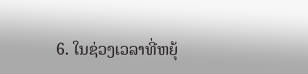6. ໃນຊ່ວງເວລາທີ່ຫຍຸ້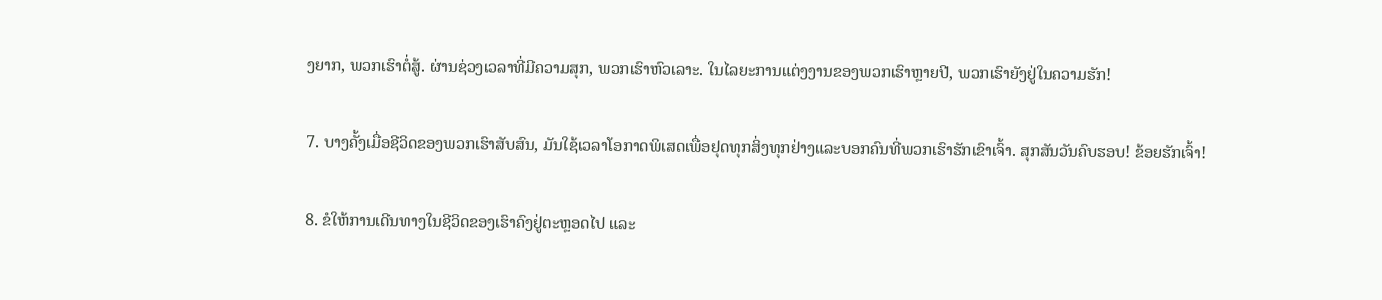ງຍາກ, ພວກເຮົາຕໍ່ສູ້. ຜ່ານຊ່ວງເວລາທີ່ມີຄວາມສຸກ, ພວກເຮົາຫົວເລາະ. ໃນໄລຍະການແຕ່ງງານຂອງພວກເຮົາຫຼາຍປີ, ພວກເຮົາຍັງຢູ່ໃນຄວາມຮັກ!

7. ບາງຄັ້ງເມື່ອຊີວິດຂອງພວກເຮົາສັບສົນ, ມັນໃຊ້ເວລາໂອກາດພິເສດເພື່ອຢຸດທຸກສິ່ງທຸກຢ່າງແລະບອກຄົນທີ່ພວກເຮົາຮັກເຂົາເຈົ້າ. ສຸກສັນວັນຄົບຮອບ! ຂ້ອຍຮັກເຈົ້າ!

8. ຂໍໃຫ້ການເດີນທາງໃນຊີວິດຂອງເຮົາຄົງຢູ່ຕະຫຼອດໄປ ແລະ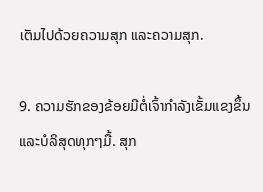ເຕັມໄປດ້ວຍຄວາມສຸກ ແລະຄວາມສຸກ.

9. ຄວາມຮັກຂອງຂ້ອຍມີຕໍ່ເຈົ້າກຳລັງເຂັ້ມແຂງຂຶ້ນແລະບໍລິສຸດທຸກໆມື້. ສຸກ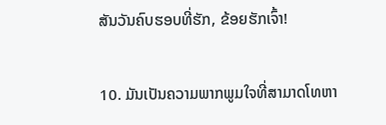ສັນວັນຄົບຮອບທີ່ຮັກ, ຂ້ອຍຮັກເຈົ້າ!

10. ມັນເປັນຄວາມພາກພູມໃຈທີ່ສາມາດໂທຫາ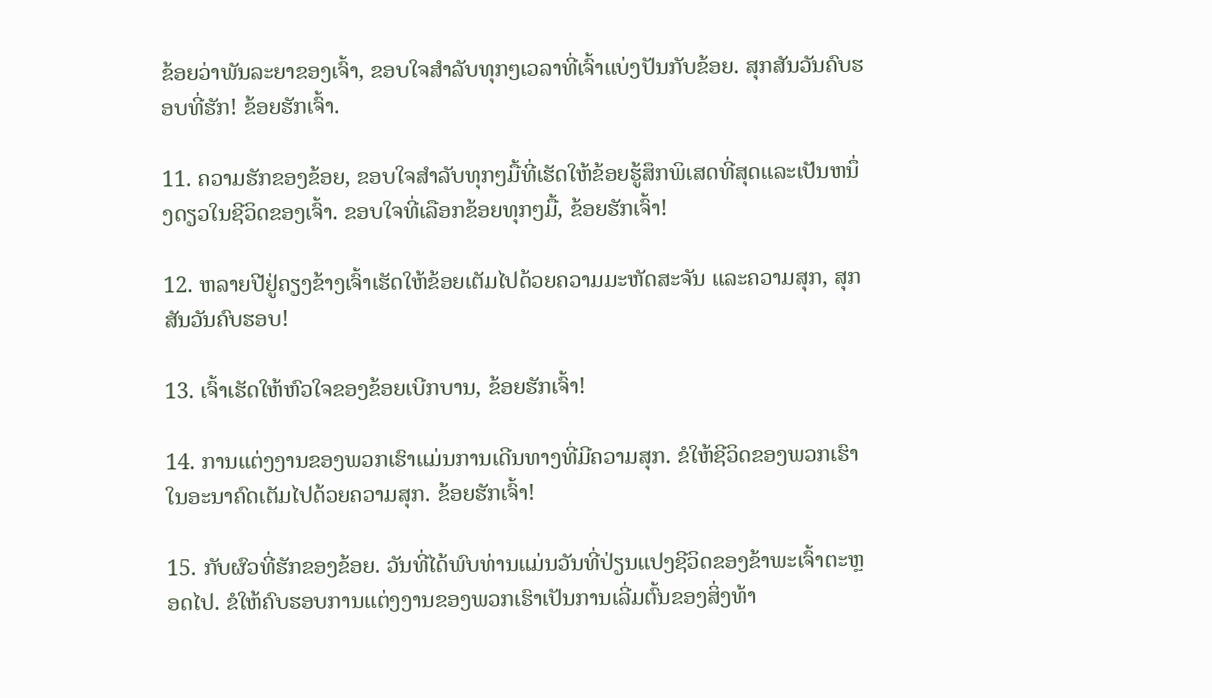ຂ້ອຍວ່າພັນລະຍາຂອງເຈົ້າ, ຂອບໃຈສໍາລັບທຸກໆເວລາທີ່ເຈົ້າແບ່ງປັນກັບຂ້ອຍ. ສຸກສັນວັນຄົບຮອບທີ່ຮັກ! ຂ້ອຍຮັກເຈົ້າ.

11. ຄວາມຮັກຂອງຂ້ອຍ, ຂອບໃຈສໍາລັບທຸກໆມື້ທີ່ເຮັດໃຫ້ຂ້ອຍຮູ້ສຶກພິເສດທີ່ສຸດແລະເປັນຫນຶ່ງດຽວໃນຊີວິດຂອງເຈົ້າ. ຂອບໃຈທີ່ເລືອກຂ້ອຍທຸກໆມື້, ຂ້ອຍຮັກເຈົ້າ!

12. ຫລາຍປີຢູ່ຄຽງຂ້າງເຈົ້າເຮັດໃຫ້ຂ້ອຍເຕັມໄປດ້ວຍຄວາມມະຫັດສະຈັນ ແລະຄວາມສຸກ, ສຸກສັນວັນຄົບຮອບ!

13. ເຈົ້າເຮັດໃຫ້ຫົວໃຈຂອງຂ້ອຍເບີກບານ, ຂ້ອຍຮັກເຈົ້າ!

14. ການແຕ່ງງານຂອງພວກເຮົາແມ່ນການເດີນທາງທີ່ມີຄວາມສຸກ. ຂໍໃຫ້ຊີວິດຂອງພວກເຮົາໃນອະນາຄົດເຕັມໄປດ້ວຍຄວາມສຸກ. ຂ້ອຍຮັກເຈົ້າ!

15. ກັບຜົວທີ່ຮັກຂອງຂ້ອຍ. ວັນທີ່ໄດ້ພົບທ່ານແມ່ນວັນທີ່ປ່ຽນແປງຊີວິດຂອງຂ້າພະເຈົ້າຕະຫຼອດໄປ. ຂໍໃຫ້ຄົບຮອບການແຕ່ງງານຂອງພວກເຮົາເປັນການເລີ່ມຕົ້ນຂອງສິ່ງທ້າ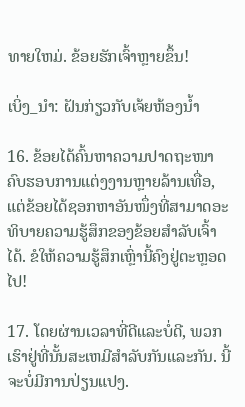ທາຍໃຫມ່. ຂ້ອຍຮັກເຈົ້າຫຼາຍຂຶ້ນ!

ເບິ່ງ_ນຳ: ຝັນກ່ຽວກັບເຈ້ຍຫ້ອງນ້ຳ

16. ຂ້ອຍໄດ້ຄົ້ນຫາຄວາມປາດຖະໜາຄົບຮອບການແຕ່ງງານຫຼາຍລ້ານເທື່ອ, ແຕ່ຂ້ອຍໄດ້ຊອກຫາອັນໜຶ່ງທີ່ສາມາດອະທິບາຍຄວາມຮູ້ສຶກຂອງຂ້ອຍສຳລັບເຈົ້າໄດ້. ຂໍໃຫ້ຄວາມຮູ້ສຶກເຫຼົ່ານີ້ຄົງຢູ່ຕະຫຼອດໄປ!

17. ໂດຍຜ່ານເວລາທີ່ດີແລະບໍ່ດີ, ພວກເຮົາຢູ່ທີ່ນັ້ນສະເຫມີສໍາລັບກັນແລະກັນ. ນີ້ຈະບໍ່ມີການປ່ຽນແປງ.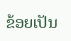ຂ້ອຍເປັນ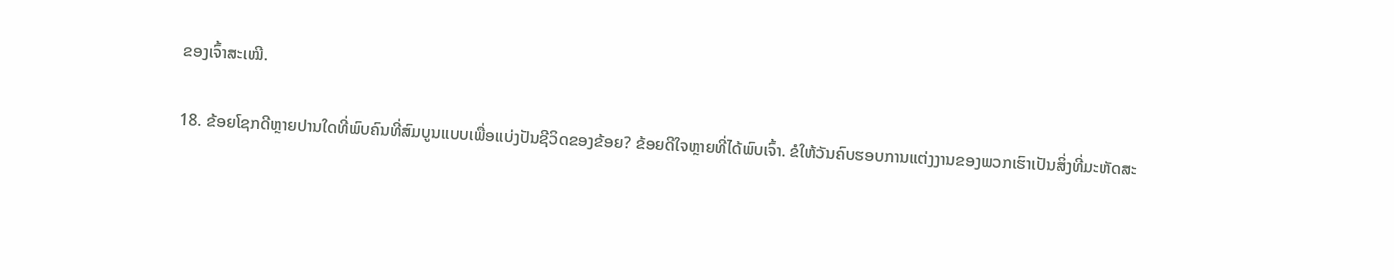ຂອງເຈົ້າສະເໝີ.

18. ຂ້ອຍໂຊກດີຫຼາຍປານໃດທີ່ພົບຄົນທີ່ສົມບູນແບບເພື່ອແບ່ງປັນຊີວິດຂອງຂ້ອຍ? ຂ້ອຍດີໃຈຫຼາຍທີ່ໄດ້ພົບເຈົ້າ. ຂໍໃຫ້ວັນຄົບຮອບການແຕ່ງງານຂອງພວກເຮົາເປັນສິ່ງທີ່ມະຫັດສະ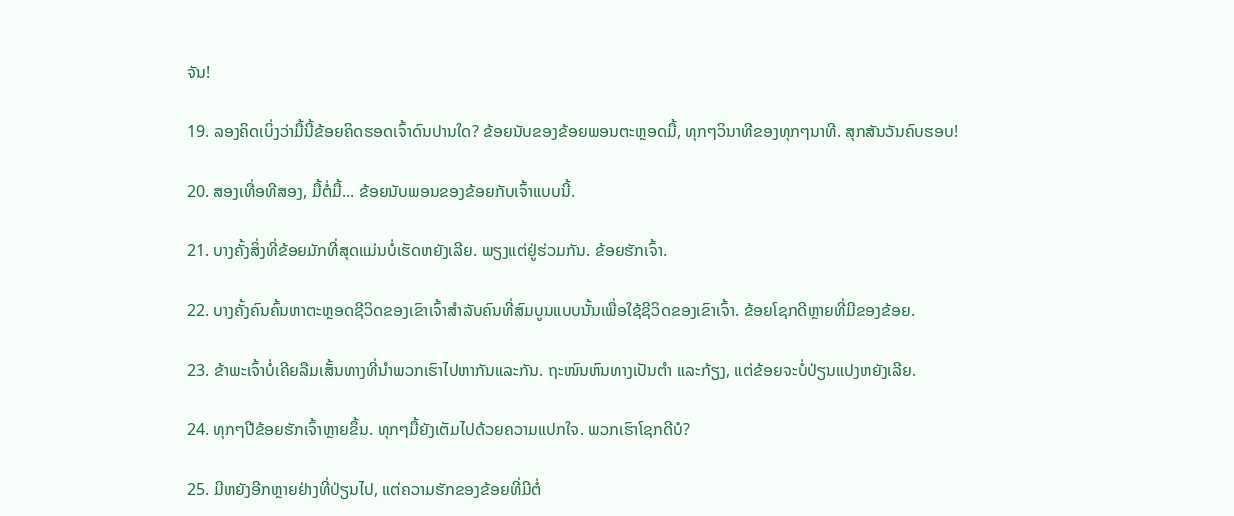ຈັນ!

19. ລອງຄິດເບິ່ງວ່າມື້ນີ້ຂ້ອຍຄິດຮອດເຈົ້າດົນປານໃດ? ຂ້ອຍນັບຂອງຂ້ອຍພອນຕະຫຼອດມື້, ທຸກໆວິນາທີຂອງທຸກໆນາທີ. ສຸກສັນວັນຄົບຮອບ!

20. ສອງເທື່ອທີສອງ, ມື້ຕໍ່ມື້... ຂ້ອຍນັບພອນຂອງຂ້ອຍກັບເຈົ້າແບບນີ້.

21. ບາງຄັ້ງສິ່ງທີ່ຂ້ອຍມັກທີ່ສຸດແມ່ນບໍ່ເຮັດຫຍັງເລີຍ. ພຽງແຕ່ຢູ່ຮ່ວມກັນ. ຂ້ອຍຮັກເຈົ້າ.

22. ບາງຄັ້ງຄົນຄົ້ນຫາຕະຫຼອດຊີວິດຂອງເຂົາເຈົ້າສໍາລັບຄົນທີ່ສົມບູນແບບນັ້ນເພື່ອໃຊ້ຊີວິດຂອງເຂົາເຈົ້າ. ຂ້ອຍໂຊກດີຫຼາຍທີ່ມີຂອງຂ້ອຍ.

23. ຂ້າພະເຈົ້າບໍ່ເຄີຍລືມເສັ້ນທາງທີ່ນໍາພວກເຮົາໄປຫາກັນແລະກັນ. ຖະໜົນຫົນທາງເປັນຕໍາ ແລະກ້ຽງ, ແຕ່ຂ້ອຍຈະບໍ່ປ່ຽນແປງຫຍັງເລີຍ.

24. ທຸກໆປີຂ້ອຍຮັກເຈົ້າຫຼາຍຂຶ້ນ. ທຸກໆມື້ຍັງເຕັມໄປດ້ວຍຄວາມແປກໃຈ. ພວກເຮົາໂຊກດີບໍ?

25. ມີຫຍັງອີກຫຼາຍຢ່າງທີ່ປ່ຽນໄປ, ແຕ່ຄວາມຮັກຂອງຂ້ອຍທີ່ມີຕໍ່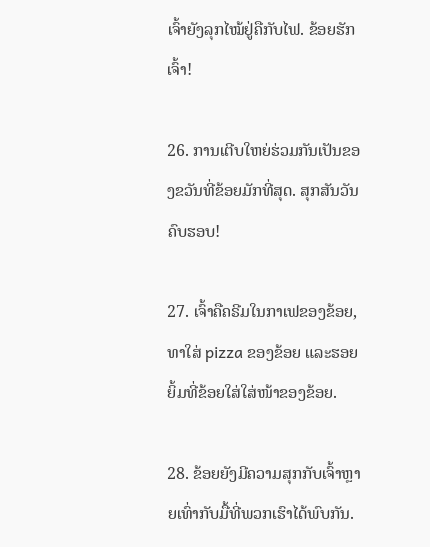ເຈົ້າຍັງລຸກໄໝ້ຢູ່ຄືກັບໄຟ. ຂ້ອຍຮັກເຈົ້າ!

26. ການເຕີບໃຫຍ່ຮ່ວມກັນເປັນຂອງຂວັນທີ່ຂ້ອຍມັກທີ່ສຸດ. ສຸກສັນວັນຄົບຮອບ!

27. ເຈົ້າຄືຄຣີມໃນກາເຟຂອງຂ້ອຍ, ທາໃສ່ pizza ຂອງຂ້ອຍ ແລະຮອຍຍິ້ມທີ່ຂ້ອຍໃສ່ໃສ່ໜ້າຂອງຂ້ອຍ.

28. ຂ້ອຍຍັງມີຄວາມສຸກກັບເຈົ້າຫຼາຍເທົ່າກັບມື້ທີ່ພວກເຮົາໄດ້ພົບກັນ.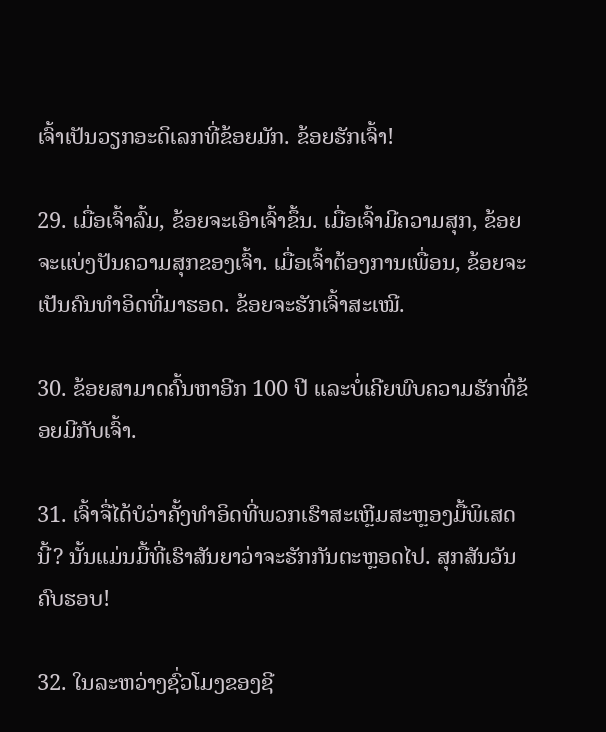ເຈົ້າເປັນວຽກອະດິເລກທີ່ຂ້ອຍມັກ. ຂ້ອຍຮັກເຈົ້າ!

29. ເມື່ອເຈົ້າລົ້ມ, ຂ້ອຍຈະເອົາເຈົ້າຂຶ້ນ. ເມື່ອເຈົ້າມີຄວາມສຸກ, ຂ້ອຍຈະແບ່ງປັນຄວາມສຸກຂອງເຈົ້າ. ເມື່ອເຈົ້າຕ້ອງການເພື່ອນ, ຂ້ອຍຈະເປັນຄົນທໍາອິດທີ່ມາຮອດ. ຂ້ອຍຈະຮັກເຈົ້າສະເໝີ.

30. ຂ້ອຍສາມາດຄົ້ນຫາອີກ 100 ປີ ແລະບໍ່ເຄີຍພົບຄວາມຮັກທີ່ຂ້ອຍມີກັບເຈົ້າ.

31. ເຈົ້າຈື່ໄດ້ບໍວ່າຄັ້ງທໍາອິດທີ່ພວກເຮົາສະເຫຼີມສະຫຼອງມື້ພິເສດນີ້? ນັ້ນແມ່ນມື້ທີ່ເຮົາສັນຍາວ່າຈະຮັກກັນຕະຫຼອດໄປ. ສຸກສັນວັນຄົບຮອບ!

32. ໃນລະຫວ່າງຊົ່ວໂມງຂອງຊີ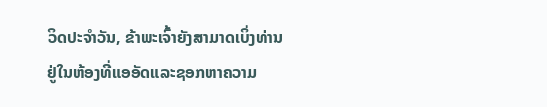ວິດປະຈໍາວັນ, ຂ້າພະເຈົ້າຍັງສາມາດເບິ່ງທ່ານຢູ່ໃນຫ້ອງທີ່ແອອັດແລະຊອກຫາຄວາມ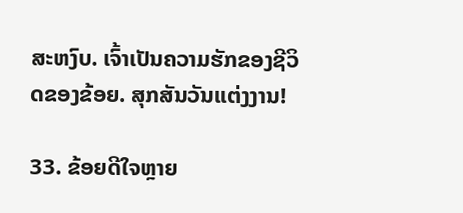ສະຫງົບ. ເຈົ້າເປັນຄວາມຮັກຂອງຊີວິດຂອງຂ້ອຍ. ສຸກສັນວັນແຕ່ງງານ!

33. ຂ້ອຍດີໃຈຫຼາຍ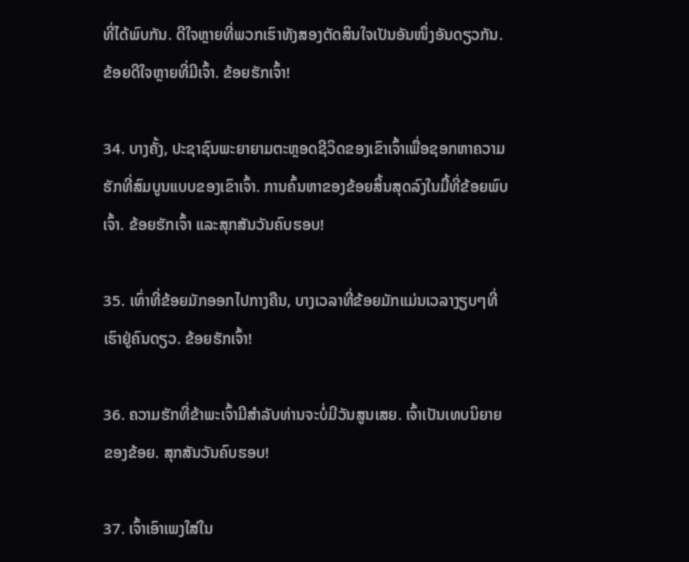ທີ່ໄດ້ພົບກັນ. ດີໃຈຫຼາຍທີ່ພວກເຮົາທັງສອງຕັດສິນໃຈເປັນອັນໜຶ່ງອັນດຽວກັນ. ຂ້ອຍດີໃຈຫຼາຍທີ່ມີເຈົ້າ. ຂ້ອຍຮັກເຈົ້າ!

34. ບາງຄັ້ງ, ປະຊາຊົນພະຍາຍາມຕະຫຼອດຊີວິດຂອງເຂົາເຈົ້າເພື່ອຊອກຫາຄວາມຮັກທີ່ສົມບູນແບບຂອງເຂົາເຈົ້າ. ການຄົ້ນຫາຂອງຂ້ອຍສິ້ນສຸດລົງໃນມື້ທີ່ຂ້ອຍພົບເຈົ້າ. ຂ້ອຍຮັກເຈົ້າ ແລະສຸກສັນວັນຄົບຮອບ!

35. ເທົ່າທີ່ຂ້ອຍມັກອອກໄປກາງຄືນ, ບາງເວລາທີ່ຂ້ອຍມັກແມ່ນເວລາງຽບໆທີ່ເຮົາຢູ່ຄົນດຽວ. ຂ້ອຍຮັກເຈົ້າ!

36. ຄວາມຮັກທີ່ຂ້າພະເຈົ້າມີສໍາລັບທ່ານຈະບໍ່ມີວັນສູນເສຍ. ເຈົ້າເປັນເທບນິຍາຍຂອງຂ້ອຍ. ສຸກສັນວັນຄົບຮອບ!

37. ເຈົ້າເອົາເພງໃສ່ໃນ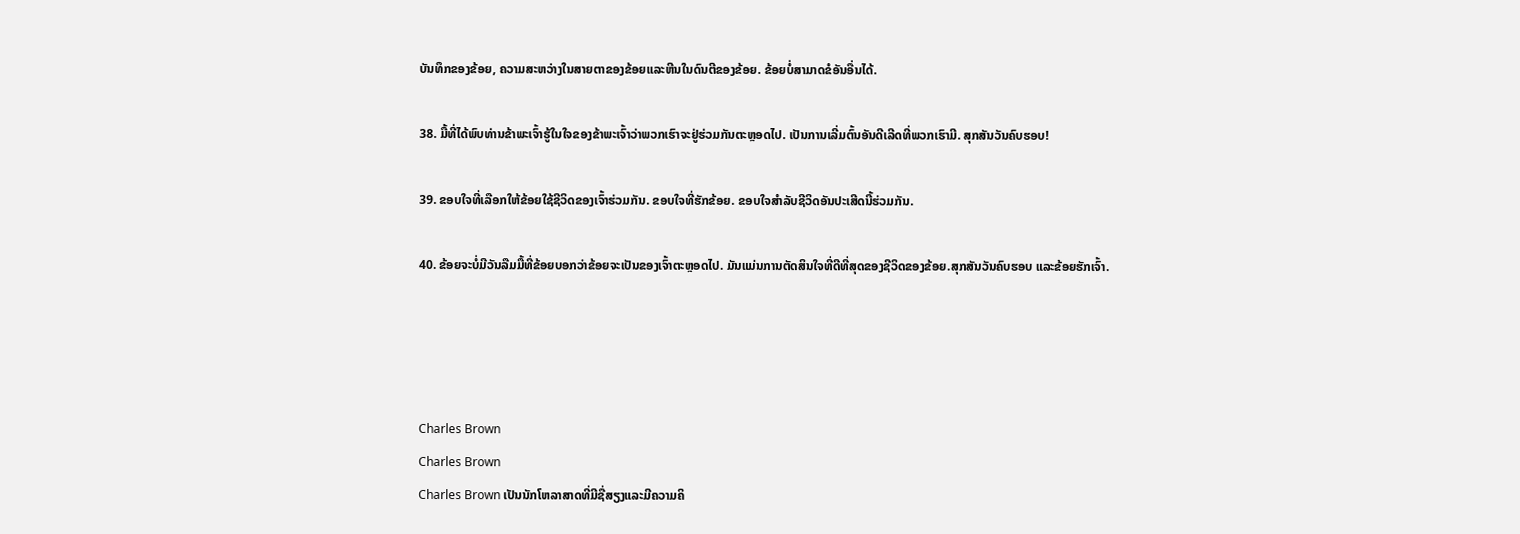ບັນທຶກຂອງຂ້ອຍ, ຄວາມສະຫວ່າງໃນສາຍຕາຂອງຂ້ອຍແລະຫີນໃນດົນຕີຂອງຂ້ອຍ. ຂ້ອຍບໍ່ສາມາດຂໍອັນອື່ນໄດ້.

38. ມື້ທີ່ໄດ້ພົບທ່ານຂ້າພະເຈົ້າຮູ້ໃນໃຈຂອງຂ້າພະເຈົ້າວ່າພວກເຮົາຈະຢູ່ຮ່ວມກັນຕະຫຼອດໄປ. ເປັນການເລີ່ມຕົ້ນອັນດີເລີດທີ່ພວກເຮົາມີ. ສຸກສັນວັນຄົບຮອບ!

39. ຂອບໃຈທີ່ເລືອກໃຫ້ຂ້ອຍໃຊ້ຊີວິດຂອງເຈົ້າຮ່ວມກັນ. ຂອບໃຈທີ່ຮັກຂ້ອຍ. ຂອບໃຈສຳລັບຊີວິດອັນປະເສີດນີ້ຮ່ວມກັນ.

40. ຂ້ອຍຈະບໍ່ມີວັນລືມມື້ທີ່ຂ້ອຍບອກວ່າຂ້ອຍຈະເປັນຂອງເຈົ້າຕະຫຼອດໄປ. ມັນແມ່ນການຕັດສິນໃຈທີ່ດີທີ່ສຸດຂອງຊີວິດຂອງຂ້ອຍ.ສຸກສັນວັນຄົບຮອບ ແລະຂ້ອຍຮັກເຈົ້າ.




Charles Brown
Charles Brown
Charles Brown ເປັນນັກໂຫລາສາດທີ່ມີຊື່ສຽງແລະມີຄວາມຄິ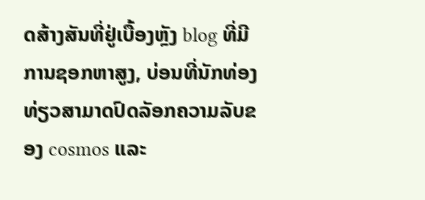ດສ້າງສັນທີ່ຢູ່ເບື້ອງຫຼັງ blog ທີ່ມີການຊອກຫາສູງ, ບ່ອນທີ່ນັກທ່ອງທ່ຽວສາມາດປົດລັອກຄວາມລັບຂອງ cosmos ແລະ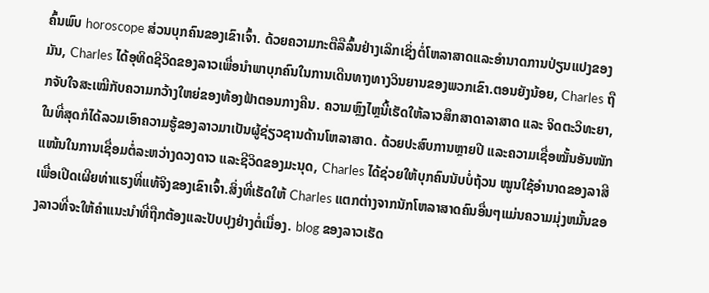ຄົ້ນພົບ horoscope ສ່ວນບຸກຄົນຂອງເຂົາເຈົ້າ. ດ້ວຍຄວາມກະຕືລືລົ້ນຢ່າງເລິກເຊິ່ງຕໍ່ໂຫລາສາດແລະອໍານາດການປ່ຽນແປງຂອງມັນ, Charles ໄດ້ອຸທິດຊີວິດຂອງລາວເພື່ອນໍາພາບຸກຄົນໃນການເດີນທາງທາງວິນຍານຂອງພວກເຂົາ.ຕອນຍັງນ້ອຍ, Charles ຖືກຈັບໃຈສະເໝີກັບຄວາມກວ້າງໃຫຍ່ຂອງທ້ອງຟ້າຕອນກາງຄືນ. ຄວາມຫຼົງໄຫຼນີ້ເຮັດໃຫ້ລາວສຶກສາດາລາສາດ ແລະ ຈິດຕະວິທະຍາ, ໃນທີ່ສຸດກໍໄດ້ລວມເອົາຄວາມຮູ້ຂອງລາວມາເປັນຜູ້ຊ່ຽວຊານດ້ານໂຫລາສາດ. ດ້ວຍປະສົບການຫຼາຍປີ ແລະຄວາມເຊື່ອໝັ້ນອັນໜັກແໜ້ນໃນການເຊື່ອມຕໍ່ລະຫວ່າງດວງດາວ ແລະຊີວິດຂອງມະນຸດ, Charles ໄດ້ຊ່ວຍໃຫ້ບຸກຄົນນັບບໍ່ຖ້ວນ ໝູນໃຊ້ອຳນາດຂອງລາສີເພື່ອເປີດເຜີຍທ່າແຮງທີ່ແທ້ຈິງຂອງເຂົາເຈົ້າ.ສິ່ງທີ່ເຮັດໃຫ້ Charles ແຕກຕ່າງຈາກນັກໂຫລາສາດຄົນອື່ນໆແມ່ນຄວາມມຸ່ງຫມັ້ນຂອງລາວທີ່ຈະໃຫ້ຄໍາແນະນໍາທີ່ຖືກຕ້ອງແລະປັບປຸງຢ່າງຕໍ່ເນື່ອງ. blog ຂອງລາວເຮັດ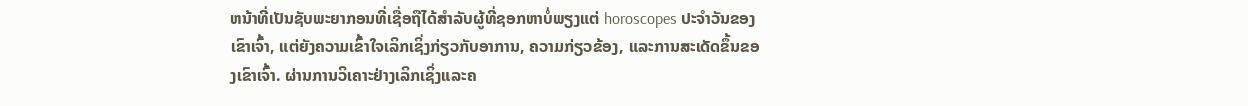ຫນ້າທີ່ເປັນຊັບພະຍາກອນທີ່ເຊື່ອຖືໄດ້ສໍາລັບຜູ້ທີ່ຊອກຫາບໍ່ພຽງແຕ່ horoscopes ປະຈໍາວັນຂອງເຂົາເຈົ້າ, ແຕ່ຍັງຄວາມເຂົ້າໃຈເລິກເຊິ່ງກ່ຽວກັບອາການ, ຄວາມກ່ຽວຂ້ອງ, ແລະການສະເດັດຂຶ້ນຂອງເຂົາເຈົ້າ. ຜ່ານການວິເຄາະຢ່າງເລິກເຊິ່ງແລະຄ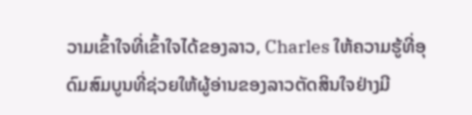ວາມເຂົ້າໃຈທີ່ເຂົ້າໃຈໄດ້ຂອງລາວ, Charles ໃຫ້ຄວາມຮູ້ທີ່ອຸດົມສົມບູນທີ່ຊ່ວຍໃຫ້ຜູ້ອ່ານຂອງລາວຕັດສິນໃຈຢ່າງມີ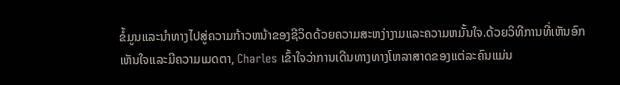ຂໍ້ມູນແລະນໍາທາງໄປສູ່ຄວາມກ້າວຫນ້າຂອງຊີວິດດ້ວຍຄວາມສະຫງ່າງາມແລະຄວາມຫມັ້ນໃຈ.ດ້ວຍວິທີການທີ່ເຫັນອົກເຫັນໃຈແລະມີຄວາມເມດຕາ, Charles ເຂົ້າໃຈວ່າການເດີນທາງທາງໂຫລາສາດຂອງແຕ່ລະຄົນແມ່ນ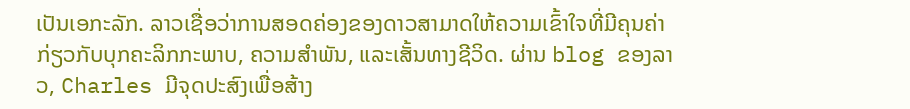ເປັນເອກະລັກ. ລາວເຊື່ອວ່າການສອດຄ່ອງຂອງດາວສາມາດໃຫ້ຄວາມເຂົ້າໃຈທີ່ມີຄຸນຄ່າກ່ຽວກັບບຸກຄະລິກກະພາບ, ຄວາມສໍາພັນ, ແລະເສັ້ນທາງຊີວິດ. ຜ່ານ blog ຂອງລາວ, Charles ມີຈຸດປະສົງເພື່ອສ້າງ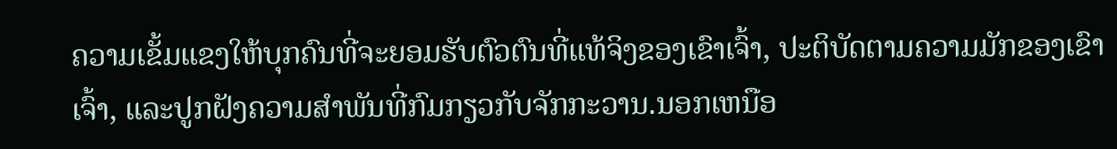ຄວາມເຂັ້ມແຂງໃຫ້ບຸກຄົນທີ່ຈະຍອມຮັບຕົວຕົນທີ່ແທ້ຈິງຂອງເຂົາເຈົ້າ, ປະຕິບັດຕາມຄວາມມັກຂອງເຂົາເຈົ້າ, ແລະປູກຝັງຄວາມສໍາພັນທີ່ກົມກຽວກັບຈັກກະວານ.ນອກເຫນືອ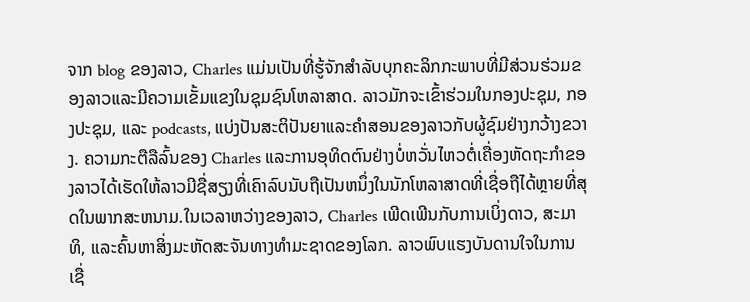ຈາກ blog ຂອງລາວ, Charles ແມ່ນເປັນທີ່ຮູ້ຈັກສໍາລັບບຸກຄະລິກກະພາບທີ່ມີສ່ວນຮ່ວມຂອງລາວແລະມີຄວາມເຂັ້ມແຂງໃນຊຸມຊົນໂຫລາສາດ. ລາວມັກຈະເຂົ້າຮ່ວມໃນກອງປະຊຸມ, ກອງປະຊຸມ, ແລະ podcasts, ແບ່ງປັນສະຕິປັນຍາແລະຄໍາສອນຂອງລາວກັບຜູ້ຊົມຢ່າງກວ້າງຂວາງ. ຄວາມກະຕືລືລົ້ນຂອງ Charles ແລະການອຸທິດຕົນຢ່າງບໍ່ຫວັ່ນໄຫວຕໍ່ເຄື່ອງຫັດຖະກໍາຂອງລາວໄດ້ເຮັດໃຫ້ລາວມີຊື່ສຽງທີ່ເຄົາລົບນັບຖືເປັນຫນຶ່ງໃນນັກໂຫລາສາດທີ່ເຊື່ອຖືໄດ້ຫຼາຍທີ່ສຸດໃນພາກສະຫນາມ.ໃນເວລາຫວ່າງຂອງລາວ, Charles ເພີດເພີນກັບການເບິ່ງດາວ, ສະມາທິ, ແລະຄົ້ນຫາສິ່ງມະຫັດສະຈັນທາງທໍາມະຊາດຂອງໂລກ. ລາວພົບແຮງບັນດານໃຈໃນການເຊື່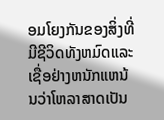ອມໂຍງກັນຂອງສິ່ງທີ່ມີຊີວິດທັງຫມົດແລະເຊື່ອຢ່າງຫນັກແຫນ້ນວ່າໂຫລາສາດເປັນ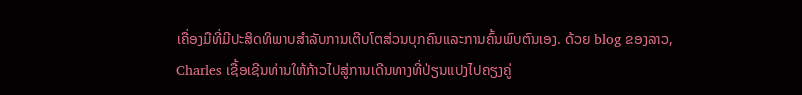ເຄື່ອງມືທີ່ມີປະສິດທິພາບສໍາລັບການເຕີບໂຕສ່ວນບຸກຄົນແລະການຄົ້ນພົບຕົນເອງ. ດ້ວຍ blog ຂອງລາວ, Charles ເຊື້ອເຊີນທ່ານໃຫ້ກ້າວໄປສູ່ການເດີນທາງທີ່ປ່ຽນແປງໄປຄຽງຄູ່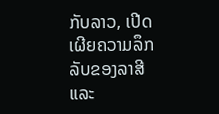ກັບລາວ, ເປີດເຜີຍຄວາມລຶກລັບຂອງລາສີແລະ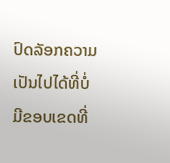ປົດລັອກຄວາມເປັນໄປໄດ້ທີ່ບໍ່ມີຂອບເຂດທີ່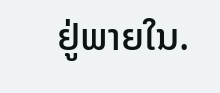ຢູ່ພາຍໃນ.